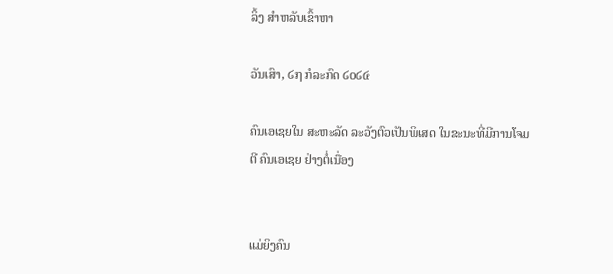ລິ້ງ ສຳຫລັບເຂົ້າຫາ

ວັນເສົາ, ໒໗ ກໍລະກົດ ໒໐໒໔

ຄົນເອເຊຍໃນ ສະຫະລັດ ລະວັງຕົວເປັນພິເສດ ໃນຂະນະທີ່ມີການໂຈມຕີ ຄົນເອເຊຍ ຢ່າງຕໍ່ເນື່ອງ


ແມ່ຍິງຄົນ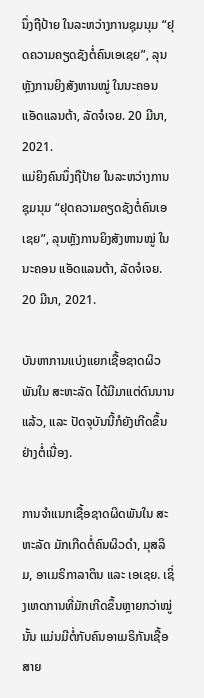ນຶ່ງຖືປ້າຍ ໃນລະຫວ່າງການຊຸມນຸມ “ຢຸດຄວາມຄຽດຊັງຕໍ່ຄົນເອເຊຍ”, ລຸນຫຼັງການຍິງສັງຫານໝູ່ ໃນນະຄອນ ແອັດແລນຕ້າ, ລັດຈໍເຈຍ. 20 ມີນາ, 2021.
ແມ່ຍິງຄົນນຶ່ງຖືປ້າຍ ໃນລະຫວ່າງການຊຸມນຸມ “ຢຸດຄວາມຄຽດຊັງຕໍ່ຄົນເອເຊຍ”, ລຸນຫຼັງການຍິງສັງຫານໝູ່ ໃນນະຄອນ ແອັດແລນຕ້າ, ລັດຈໍເຈຍ. 20 ມີນາ, 2021.

ບັນຫາການແບ່ງແຍກເຊື້ອຊາດຜິວພັນໃນ ສະຫະລັດ ໄດ້ມີມາແຕ່ດົນນານແລ້ວ, ແລະ ປັດຈຸບັນນີ້ກໍຍັງເກີດຂຶ້ນຢ່າງຕໍ່ເນື່ອງ.

ການຈຳແນກເຊື້ອຊາດຜິດພັນໃນ ສະຫະລັດ ມັກເກີດຕໍ່ຄົນຜິວດຳ, ມຸສລິມ, ອາເມຣິກາລາຕິນ ແລະ ເອເຊຍ. ເຊິ່ງເຫດການທີ່ມັກເກີດຂຶ້ນຫຼາຍກວ່າໝູ່ນັ້ນ ແມ່ນມີຕໍ່ກັບຄົນອາເມຣິກັນເຊື້ອສາຍ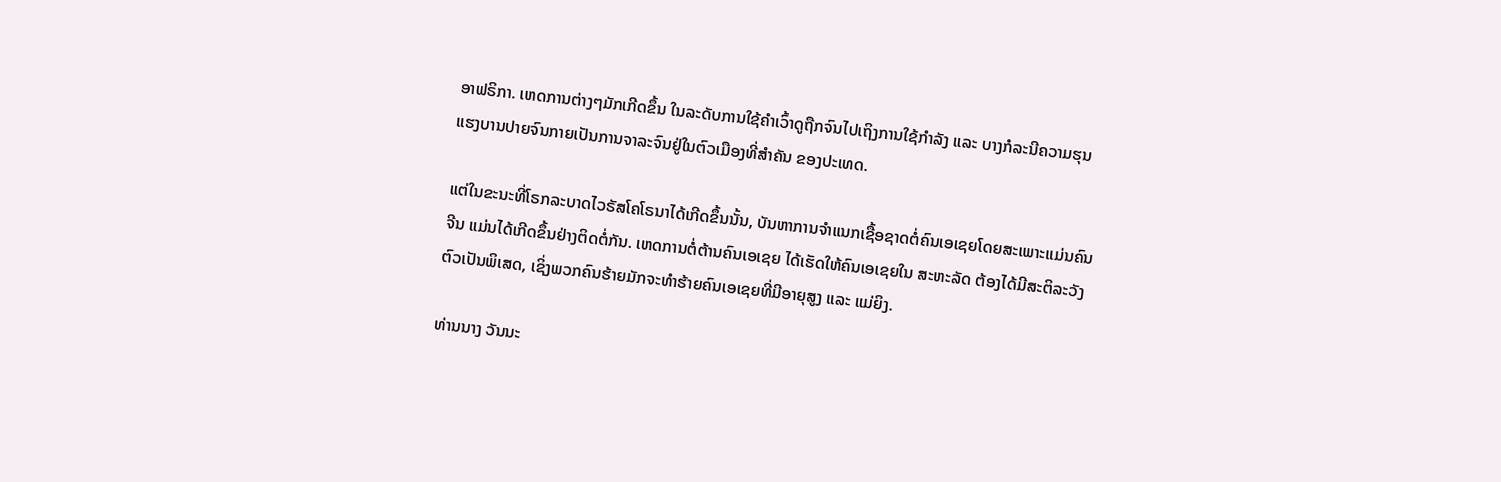ອາຟຣິກາ. ເຫດການຕ່າງໆມັກເກີດຂຶ້ນ ໃນລະດັບການໃຊ້ຄຳເວົ້າດູຖືກຈົນໄປເຖິງການໃຊ້ກຳລັງ ແລະ ບາງກໍລະນີຄວາມຮຸນແຮງບານປາຍຈົນກາຍເປັນການຈາລະຈົນຢູ່ໃນຕົວເມືອງທີ່ສຳຄັນ ຂອງປະເທດ.

ແຕ່ໃນຂະນະທີ່ໂຣກລະບາດໄວຣັສໂຄໂຣນາໄດ້ເກີດຂຶ້ນນັ້ນ, ບັນຫາການຈຳແນກເຊື້ອຊາດຕໍ່ຄົນເອເຊຍໂດຍສະເພາະແມ່ນຄົນ ຈີນ ແມ່ນໄດ້ເກີດຂຶ້ນຢ່າງຕິດຕໍ່ກັນ. ເຫດການຕໍ່ຕ້ານຄົນເອເຊຍ ໄດ້ເຮັດໃຫ້ຄົນເອເຊຍໃນ ສະຫະລັດ ຕ້ອງໄດ້ມີສະຕິລະວັງຕົວເປັນພິເສດ, ເຊິ່ງພວກຄົນຮ້າຍມັກຈະທຳຮ້າຍຄົນເອເຊຍທີ່ມີອາຍຸສູງ ແລະ ແມ່ຍິງ.

ທ່ານນາງ ວັນນະ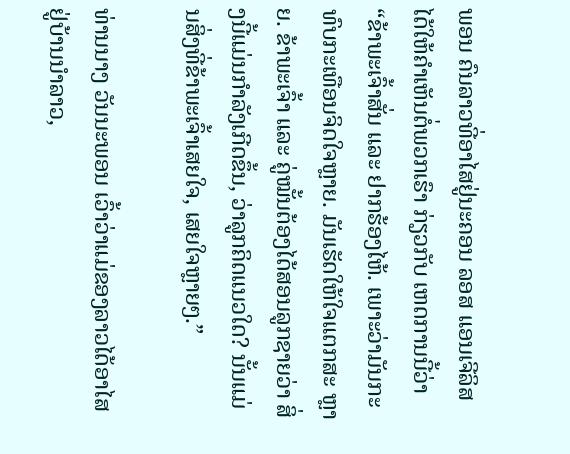ພອນ ຄົນລາວທີ່ອາໄສຢູ່ນະຄອນ ລອສ ແອນເຈີລິສ ໄດ້ໃຫ້ຄຳເຫັນຕໍ່ພວກເຮົາ ກ່ຽວກັບ ເຫດການນີ້ວ່າ “ຂ້າພະເຈົ້າສັ່ນ ແລະ ຢາກຮ້ອງໄຫ້. ເພາະວ່າມັນກະທົບກະເທືອນຈິດໃຈຫຼາຍ. ມັນເຮັດໃຫ້ໃຈແຕກສະ ຫຼາຍ. ຂ້າພະເຈົ້າ ແລະ ຄູ່ໝັ້ນຕ້ອງໄດ້ສອນລູກຊາຍວ່າ ສິ່ງນີ້ແມ່ນກຳລັງເກີດຂຶ້ນ, ວ່າລູກຄິດແນວໃດ? ນັ້ນແມ່ນສິ່ງທີ່ຂ້າພະເຈົ້າເສຍໃຈ, ເສຍໃຈຫຼາຍໆ.”

ທ່ານນາງ ວັນນະພອນ ເວົ້າວ່າແມ່ຂອງລາວໄດ້ອາໄສຢູ່ບ້ານນຳລາວ,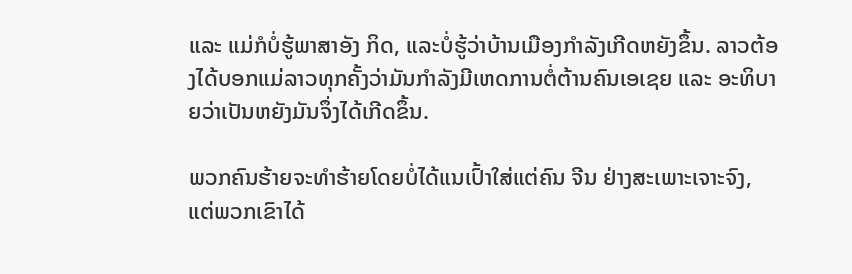ແລະ ແມ່ກໍບໍ່ຮູ້ພາສາອັງ ກິດ, ແລະບໍ່ຮູ້ວ່າບ້ານເມືອງກຳລັງເກີດຫຍັງຂຶ້ນ. ລາວຕ້ອງໄດ້ບອກແມ່ລາວທຸກຄັ້ງວ່າມັນກຳລັງມີເຫດການຕໍ່ຕ້ານຄົນເອເຊຍ ແລະ ອະທິບາຍວ່າເປັນຫຍັງມັນຈຶ່ງໄດ້ເກີດຂຶ້ນ.

ພວກຄົນຮ້າຍຈະທຳຮ້າຍໂດຍບໍ່ໄດ້ແນເປົ້າໃສ່ແຕ່ຄົນ ຈີນ ຢ່າງສະເພາະເຈາະຈົງ, ແຕ່ພວກເຂົາໄດ້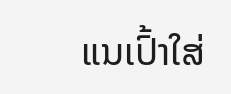ແນເປົ້າໃສ່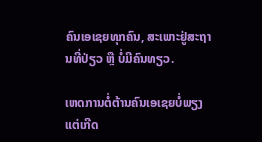ຄົນເອເຊຍທຸກຄົນ, ສະເພາະຢູ່ສະຖານທີ່ປ່ຽວ ຫຼື ບໍ່ມີຄົນທຽວ.

ເຫດການຕໍ່ຕ້ານຄົນເອເຊຍບໍ່ພຽງແຕ່ເກີດ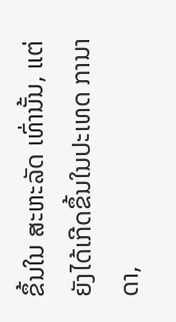ຂຶ້ນໃນ ສະຫະລັດ ເທົ່ານັ້ນ, ແຕ່ຍັງໄດ້ເກີດຂຶ້ນໃນປະເທດ ການາດາ,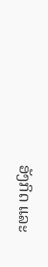ອັງກິດ ແລະ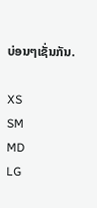ບ່ອນໆເຊັ່ນກັນ.

XS
SM
MD
LG